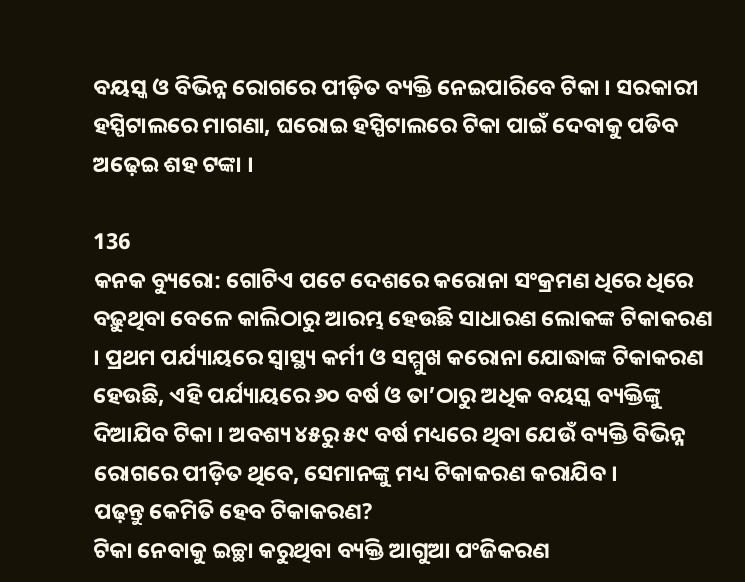ବୟସ୍କ ଓ ବିଭିନ୍ନ ରୋଗରେ ପୀଡ଼ିତ ବ୍ୟକ୍ତି ନେଇପାରିବେ ଟିକା । ସରକାରୀ ହସ୍ପିଟାଲରେ ମାଗଣା, ଘରୋଇ ହସ୍ପିଟାଲରେ ଟିକା ପାଇଁ ଦେବାକୁ ପଡିବ ଅଢ଼େଇ ଶହ ଟଙ୍କା ।

136
କନକ ବ୍ୟୁରୋ: ଗୋଟିଏ ପଟେ ଦେଶରେ କରୋନା ସଂକ୍ରମଣ ଧିରେ ଧିରେ ବଢ଼ୁଥିବା ବେଳେ କାଲିଠାରୁ ଆରମ୍ଭ ହେଉଛି ସାଧାରଣ ଲୋକଙ୍କ ଟିକାକରଣ । ପ୍ରଥମ ପର୍ଯ୍ୟାୟରେ ସ୍ୱାସ୍ଥ୍ୟ କର୍ମୀ ଓ ସମ୍ମୁଖ କରୋନା ଯୋଦ୍ଧାଙ୍କ ଟିକାକରଣ ହେଉଛି, ଏହି ପର୍ଯ୍ୟାୟରେ ୬୦ ବର୍ଷ ଓ ତା’ଠାରୁ ଅଧିକ ବୟସ୍କ ବ୍ୟକ୍ତିଙ୍କୁ ଦିଆଯିବ ଟିକା । ଅବଶ୍ୟ ୪୫ରୁ ୫୯ ବର୍ଷ ମଧ୍ୟରେ ଥିବା ଯେଉଁ ବ୍ୟକ୍ତି ବିଭିନ୍ନ ରୋଗରେ ପୀଡ଼ିତ ଥିବେ, ସେମାନଙ୍କୁ ମଧ୍ୟ ଟିକାକରଣ କରାଯିବ ।
ପଢ଼ନ୍ତୁ କେମିତି ହେବ ଟିକାକରଣ?
ଟିକା ନେବାକୁ ଇଚ୍ଛା କରୁଥିବା ବ୍ୟକ୍ତି ଆଗୁଆ ପଂଜିକରଣ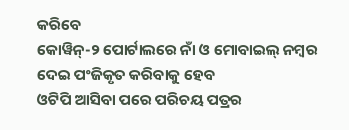କରିବେ
କୋୱିନ୍-୨ ପୋର୍ଟାଲରେ ନାଁ ଓ ମୋବାଇଲ୍ ନମ୍ବର ଦେଇ ପଂଜିକୃତ କରିବାକୁ ହେବ
ଓଟିପି ଆସିବା ପରେ ପରିଚୟ ପତ୍ରର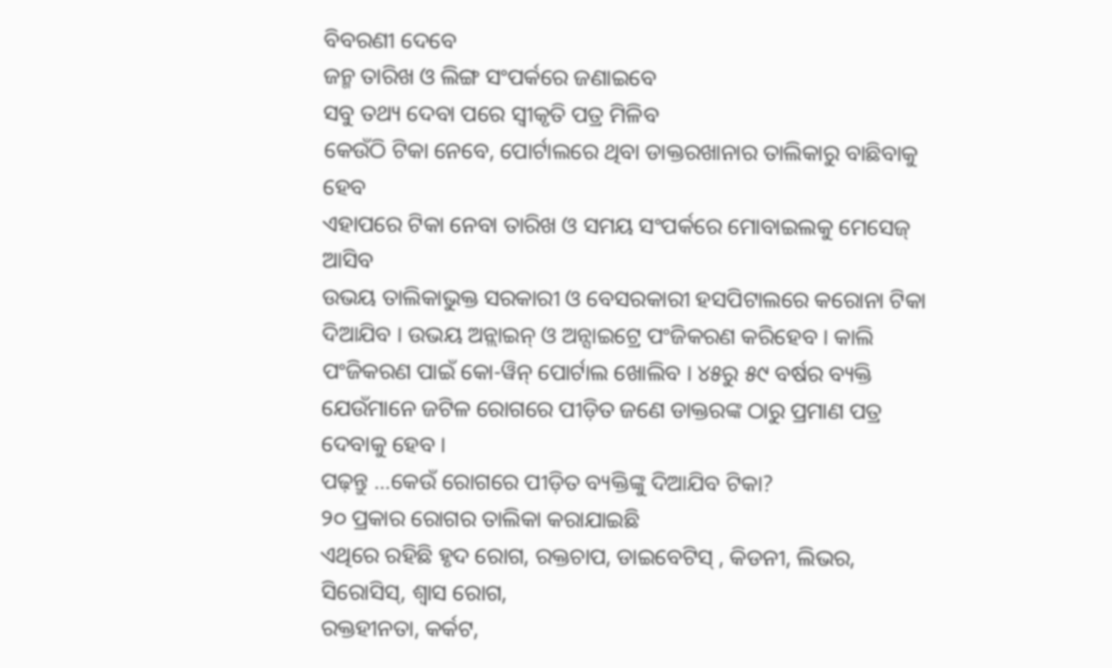ବିବରଣୀ ଦେବେ
ଜନ୍ମ ତାରିଖ ଓ ଲିଙ୍ଗ ସଂପର୍କରେ ଜଣାଇବେ
ସବୁ ତଥ୍ୟ ଦେବା ପରେ ସ୍ୱୀକୃତି ପତ୍ର ମିଳିବ
କେଉଁଠି ଟିକା ନେବେ, ପୋର୍ଟାଲରେ ଥିବା ଡାକ୍ତରଖାନାର ତାଲିକାରୁ ବାଛିବାକୁ ହେବ
ଏହାପରେ ଟିକା ନେବା ତାରିଖ ଓ ସମୟ ସଂପର୍କରେ ମୋବାଇଲକୁ ମେସେଜ୍ ଆସିବ
ଉଭୟ ତାଲିକାଭୁକ୍ତ ସରକାରୀ ଓ ବେସରକାରୀ ହସପିଟାଲରେ କରୋନା ଟିକା ଦିଆଯିବ । ଉଭୟ ଅନ୍ଲାଇନ୍ ଓ ଅନ୍ସାଇଟ୍ରେ ପଂଜିକରଣ କରିହେବ । କାଲି ପଂଜିକରଣ ପାଇଁ କୋ-ୱିନ୍ ପୋର୍ଟାଲ ଖୋଲିବ । ୪୫ରୁ ୫୯ ବର୍ଷର ବ୍ୟକ୍ତି ଯେଉଁମାନେ ଜଟିଳ ରୋଗରେ ପୀଡ଼ିତ ଜଣେ ଡାକ୍ତରଙ୍କ ଠାରୁ ପ୍ରମାଣ ପତ୍ର ଦେବାକୁ ହେବ ।
ପଢ଼ନ୍ତୁ …କେଉଁ ରୋଗରେ ପୀଡ଼ିତ ବ୍ୟକ୍ତିଙ୍କୁ ଦିଆଯିବ ଟିକା?
୨୦ ପ୍ରକାର ରୋଗର ତାଲିକା କରାଯାଇଛି
ଏଥିରେ ରହିଛି ହୃଦ ରୋଗ, ରକ୍ତଚାପ, ଡାଇବେଟିସ୍ , କିଡନୀ, ଲିଭର, ସିରୋସିସ୍, ଶ୍ୱାସ ରୋଗ,
ରକ୍ତହୀନତା, କର୍କଟ,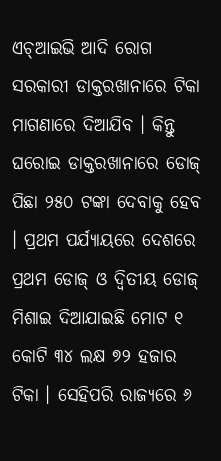ଏଚ୍ଆଇଭି ଆଦି ରୋଗ
ସରକାରୀ ଡାକ୍ତରଖାନାରେ ଟିକା ମାଗଣାରେ ଦିଆଯିବ । କିନ୍ତୁ ଘରୋଇ ଡାକ୍ତରଖାନାରେ ଡୋଜ୍ ପିଛା ୨୫୦ ଟଙ୍କା ଦେବାକୁ ହେବ । ପ୍ରଥମ ପର୍ଯ୍ୟାୟରେ ଦେଶରେ ପ୍ରଥମ ଡୋଜ୍ ଓ ଦ୍ୱିତୀୟ ଡୋଜ୍ ମିଶାଇ ଦିଆଯାଇଛି ମୋଟ ୧ କୋଟି ୩୪ ଲକ୍ଷ ୭୨ ହଜାର ଟିକା । ସେହିପରି ରାଜ୍ୟରେ ୬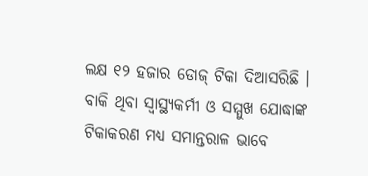ଲକ୍ଷ ୧୨ ହଜାର ଡୋଜ୍ ଟିକା ଦିଆସରିଛି । ବାକି ଥିବା ସ୍ୱାସ୍ଥ୍ୟକର୍ମୀ ଓ ସମ୍ମୁଖ ଯୋଦ୍ଧାଙ୍କ ଟିକାକରଣ ମଧ୍ୟ ସମାନ୍ତରାଳ ଭାବେ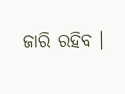ଜାରି ରହିବ ।